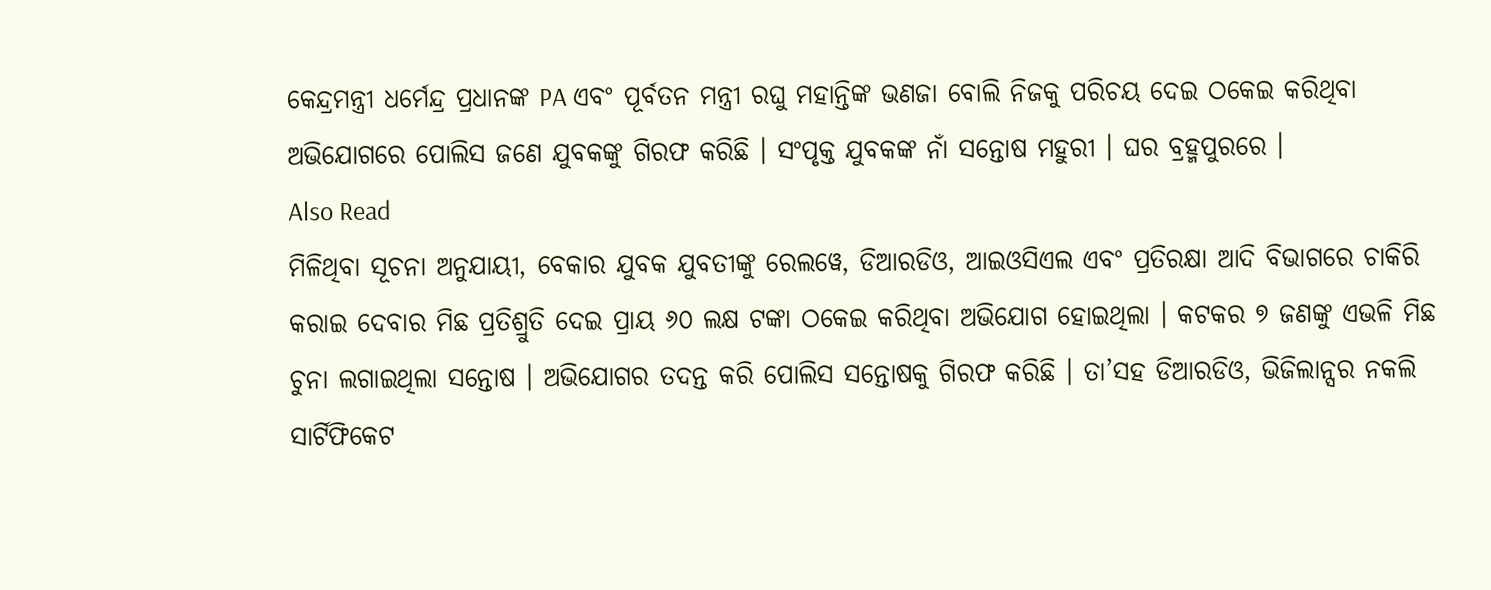କେନ୍ଦ୍ରମନ୍ତ୍ରୀ ଧର୍ମେନ୍ଦ୍ର ପ୍ରଧାନଙ୍କ PA ଏବଂ ପୂର୍ବତନ ମନ୍ତ୍ରୀ ରଘୁ ମହାନ୍ତିଙ୍କ ଭଣଜା ବୋଲି ନିଜକୁ ପରିଚୟ ଦେଇ ଠକେଇ କରିଥିବା ଅଭିଯୋଗରେ ପୋଲିସ ଜଣେ ଯୁବକଙ୍କୁ ଗିରଫ କରିଛି । ସଂପୃକ୍ତ ଯୁବକଙ୍କ ନାଁ ସନ୍ତୋଷ ମହୁରୀ । ଘର ବ୍ରହ୍ମପୁରରେ ।
Also Read
ମିଳିଥିବା ସୂଚନା ଅନୁଯାୟୀ, ବେକାର ଯୁବକ ଯୁବତୀଙ୍କୁ ରେଲୱେ, ଡିଆରଡିଓ, ଆଇଓସିଏଲ ଏବଂ ପ୍ରତିରକ୍ଷା ଆଦି ବିଭାଗରେ ଚାକିରି କରାଇ ଦେବାର ମିଛ ପ୍ରତିଶ୍ରୁତି ଦେଇ ପ୍ରାୟ ୬୦ ଲକ୍ଷ ଟଙ୍କା ଠକେଇ କରିଥିବା ଅଭିଯୋଗ ହୋଇଥିଲା । କଟକର ୭ ଜଣଙ୍କୁ ଏଭଳି ମିଛ ଚୁନା ଲଗାଇଥିଲା ସନ୍ତୋଷ । ଅଭିଯୋଗର ତଦନ୍ତ କରି ପୋଲିସ ସନ୍ତୋଷକୁ ଗିରଫ କରିଛି । ତା’ସହ ଡିଆରଡିଓ, ଭିଜିଲାନ୍ସର ନକଲି ସାର୍ଟିଫିକେଟ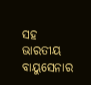ସହ ଭାରତୀୟ ବାୟୁସେନାର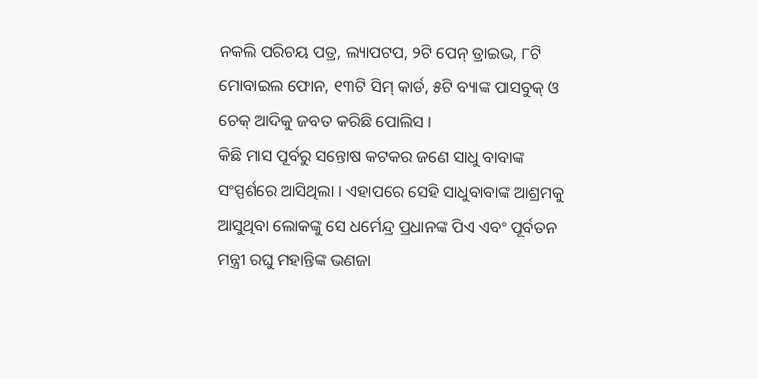ନକଲି ପରିଚୟ ପତ୍ର, ଲ୍ୟାପଟପ, ୨ଟି ପେନ୍ ଡ୍ରାଇଭ, ୮ଟି ମୋବାଇଲ ଫୋନ, ୧୩ଟି ସିମ୍ କାର୍ଡ, ୫ଟି ବ୍ୟାଙ୍କ ପାସବୁକ୍ ଓ ଚେକ୍ ଆଦିକୁ ଜବତ କରିଛି ପୋଲିସ ।
କିଛି ମାସ ପୂର୍ବରୁ ସନ୍ତୋଷ କଟକର ଜଣେ ସାଧୁ ବାବାଙ୍କ ସଂସ୍ପର୍ଶରେ ଆସିଥିଲା । ଏହାପରେ ସେହି ସାଧୁବାବାଙ୍କ ଆଶ୍ରମକୁ ଆସୁଥିବା ଲୋକଙ୍କୁ ସେ ଧର୍ମେନ୍ଦ୍ର ପ୍ରଧାନଙ୍କ ପିଏ ଏବଂ ପୂର୍ବତନ ମନ୍ତ୍ରୀ ରଘୁ ମହାନ୍ତିଙ୍କ ଭଣଜା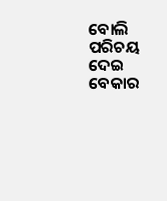ବୋଲି ପରିଚୟ ଦେଇ ବେକାର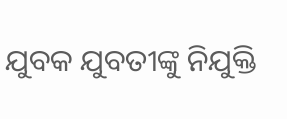ଯୁବକ ଯୁବତୀଙ୍କୁ ନିଯୁକ୍ତି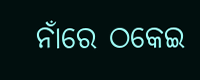ନାଁରେ ଠକେଇ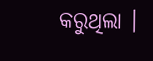କରୁଥିଲା ।